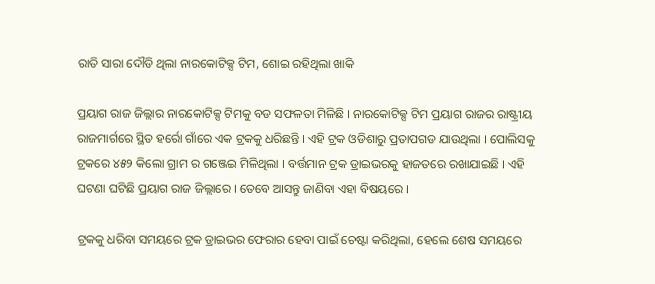ରାତି ସାରା ଦୌଡି ଥିଲା ନାରକୋଟିକ୍ସ ଟିମ, ଶୋଇ ରହିଥିଲା ଖାକି

ପ୍ରୟାଗ ରାଜ ଜିଲ୍ଲାର ନାରକୋଟିକ୍ସ ଟିମକୁ ବଡ ସଫଳତା ମିଳିଛି । ନାରକୋଟିକ୍ସ ଟିମ ପ୍ରୟାଗ ରାଜର ରାଷ୍ଟ୍ରୀୟ ରାଜମାର୍ଗରେ ସ୍ଥିତ ହର୍ରୋ ଗାଁରେ ଏକ ଟ୍ରକକୁ ଧରିଛନ୍ତି । ଏହି ଟ୍ରକ ଓଡିଶାରୁ ପ୍ରତାପଗଡ ଯାଉଥିଲା । ପୋଲିସକୁ ଟ୍ରକରେ ୪୫୨ କିଲୋ ଗ୍ରାମ ର ଗଞ୍ଜେଇ ମିଳିଥିଲା । ବର୍ତ୍ତମାନ ଟ୍ରକ ଡ୍ରାଇଭରକୁ ହାଜତରେ ରଖାଯାଇଛି । ଏହି ଘଟଣା ଘଟିଛି ପ୍ରୟାଗ ରାଜ ଜିଲ୍ଲାରେ । ତେବେ ଆସନ୍ତୁ ଜାଣିବା ଏହା ବିଷୟରେ ।

ଟ୍ରକକୁ ଧରିବା ସମୟରେ ଟ୍ରକ ଡ୍ରାଇଭର ଫେରାର ହେବା ପାଇଁ ଚେଷ୍ଟା କରିଥିଲା, ହେଲେ ଶେଷ ସମୟରେ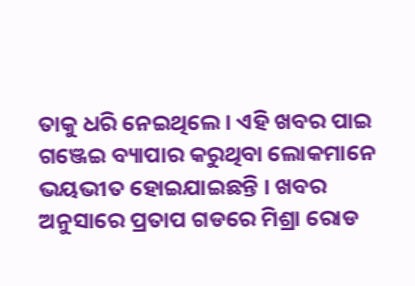ତାକୁ ଧରି ନେଇଥିଲେ । ଏହି ଖବର ପାଇ ଗଞ୍ଜେଇ ବ୍ୟାପାର କରୁଥିବା ଲୋକମାନେ ଭୟଭୀତ ହୋଇଯାଇଛନ୍ତି । ଖବର ଅନୁସାରେ ପ୍ରତାପ ଗଡରେ ମିଶ୍ରା ରୋଡ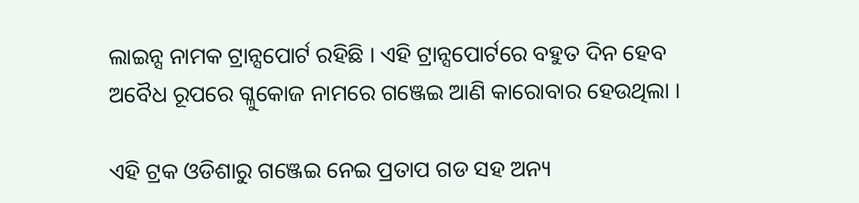ଲାଇନ୍ସ ନାମକ ଟ୍ରାନ୍ସପୋର୍ଟ ରହିଛି । ଏହି ଟ୍ରାନ୍ସପୋର୍ଟରେ ବହୁତ ଦିନ ହେବ ଅବୈଧ ରୂପରେ ଗ୍ଳୁକୋଜ ନାମରେ ଗଞ୍ଜେଇ ଆଣି କାରୋବାର ହେଉଥିଲା ।

ଏହି ଟ୍ରକ ଓଡିଶାରୁ ଗଞ୍ଜେଇ ନେଇ ପ୍ରତାପ ଗଡ ସହ ଅନ୍ୟ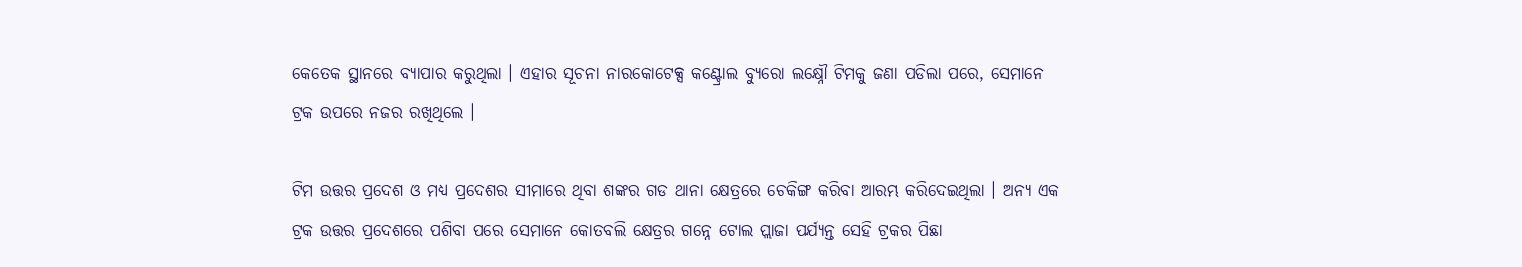କେତେକ ସ୍ଥାନରେ ବ୍ୟାପାର କରୁଥିଲା । ଏହାର ସୂଚନା ନାରକୋଟେକ୍ସ କଣ୍ଟ୍ରୋଲ ବ୍ୟୁରୋ ଲକ୍ଷ୍ନୌ ଟିମକୁ ଜଣା ପଡିଲା ପରେ, ସେମାନେ ଟ୍ରକ ଉପରେ ନଜର ରଖିଥିଲେ ।

ଟିମ ଉତ୍ତର ପ୍ରଦେଶ ଓ ମଧ୍ୟ ପ୍ରଦେଶର ସୀମାରେ ଥିବା ଶଙ୍କର ଗଡ ଥାନା କ୍ଷେତ୍ରରେ ଚେକିଙ୍ଗ କରିବା ଆରମ୍ଭ କରିଦେଇଥିଲା । ଅନ୍ୟ ଏକ ଟ୍ରକ ଉତ୍ତର ପ୍ରଦେଶରେ ପଶିବା ପରେ ସେମାନେ କୋତବଲି କ୍ଷେତ୍ରର ଗନ୍ନେ ଟୋଲ ପ୍ଲାଜା ପର୍ଯ୍ୟନ୍ତ ସେହି ଟ୍ରକର ପିଛା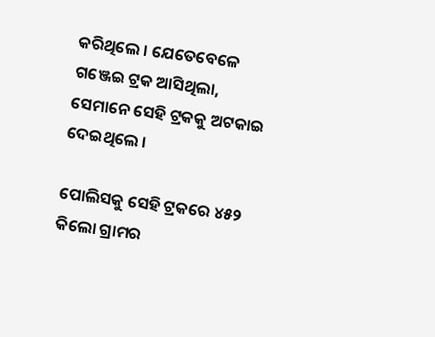କରିଥିଲେ । ଯେତେବେଳେ ଗଞ୍ଜେଇ ଟ୍ରକ ଆସିଥିଲା, ସେମାନେ ସେହି ଟ୍ରକକୁ ଅଟକାଇ ଦେଇଥିଲେ ।

ପୋଲିସକୁ ସେହି ଟ୍ରକରେ ୪୫୨ କିଲୋ ଗ୍ରାମର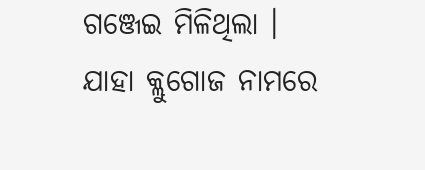ଗଞ୍ଜେଇ ମିଳିଥିଲା । ଯାହା କ୍ଲୁଗୋଜ ନାମରେ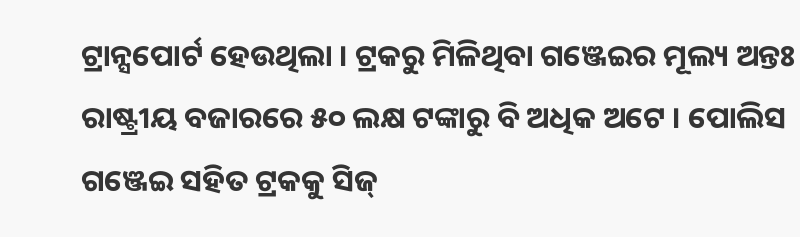ଟ୍ରାନ୍ସପୋର୍ଟ ହେଉଥିଲା । ଟ୍ରକରୁ ମିଳିଥିବା ଗଞ୍ଜେଇର ମୂଲ୍ୟ ଅନ୍ତଃ ରାଷ୍ଟ୍ରୀୟ ବଜାରରେ ୫୦ ଲକ୍ଷ ଟଙ୍କାରୁ ବି ଅଧିକ ଅଟେ । ପୋଲିସ ଗଞ୍ଜେଇ ସହିତ ଟ୍ରକକୁ ସିଜ୍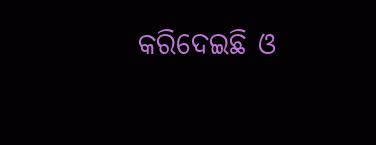କରିଦେଇଛି ଓ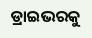ଡ୍ରାଇଭରକୁ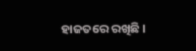ହାଜତରେ ରଖିଛି ।